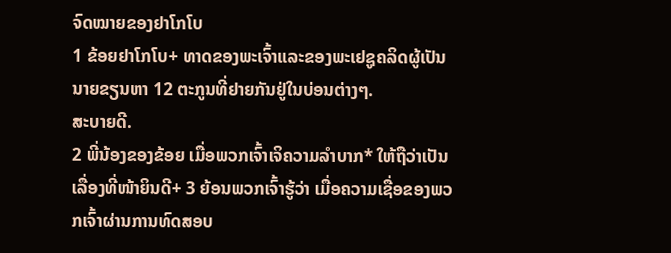ຈົດໝາຍຂອງຢາໂກໂບ
1 ຂ້ອຍຢາໂກໂບ+ ທາດຂອງພະເຈົ້າແລະຂອງພະເຢຊູຄລິດຜູ້ເປັນນາຍຂຽນຫາ 12 ຕະກູນທີ່ຢາຍກັນຢູ່ໃນບ່ອນຕ່າງໆ.
ສະບາຍດີ.
2 ພີ່ນ້ອງຂອງຂ້ອຍ ເມື່ອພວກເຈົ້າເຈິຄວາມລຳບາກ* ໃຫ້ຖືວ່າເປັນເລື່ອງທີ່ໜ້າຍິນດີ+ 3 ຍ້ອນພວກເຈົ້າຮູ້ວ່າ ເມື່ອຄວາມເຊື່ອຂອງພວກເຈົ້າຜ່ານການທົດສອບ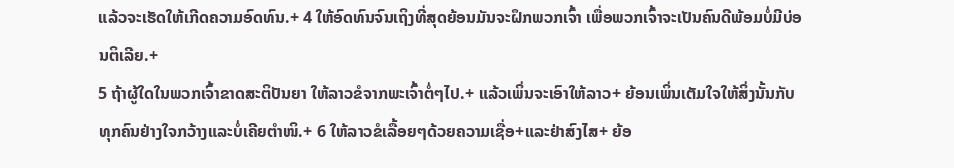ແລ້ວຈະເຮັດໃຫ້ເກີດຄວາມອົດທົນ.+ 4 ໃຫ້ອົດທົນຈົນເຖິງທີ່ສຸດຍ້ອນມັນຈະຝຶກພວກເຈົ້າ ເພື່ອພວກເຈົ້າຈະເປັນຄົນດີພ້ອມບໍ່ມີບ່ອນຕິເລີຍ.+
5 ຖ້າຜູ້ໃດໃນພວກເຈົ້າຂາດສະຕິປັນຍາ ໃຫ້ລາວຂໍຈາກພະເຈົ້າຕໍ່ໆໄປ.+ ແລ້ວເພິ່ນຈະເອົາໃຫ້ລາວ+ ຍ້ອນເພິ່ນເຕັມໃຈໃຫ້ສິ່ງນັ້ນກັບທຸກຄົນຢ່າງໃຈກວ້າງແລະບໍ່ເຄີຍຕຳໜິ.+ 6 ໃຫ້ລາວຂໍເລື້ອຍໆດ້ວຍຄວາມເຊື່ອ+ແລະຢ່າສົງໄສ+ ຍ້ອ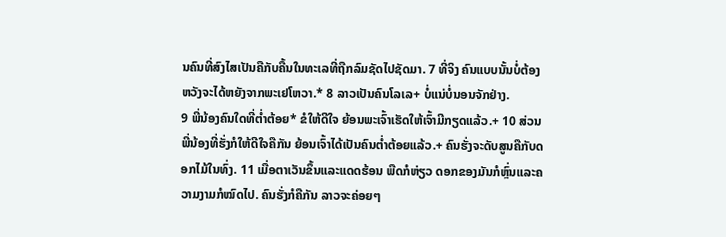ນຄົນທີ່ສົງໄສເປັນຄືກັບຄື້ນໃນທະເລທີ່ຖືກລົມຊັດໄປຊັດມາ. 7 ທີ່ຈິງ ຄົນແບບນັ້ນບໍ່ຕ້ອງຫວັງຈະໄດ້ຫຍັງຈາກພະເຢໂຫວາ.* 8 ລາວເປັນຄົນໂລເລ+ ບໍ່ແນ່ບໍ່ນອນຈັກຢ່າງ.
9 ພີ່ນ້ອງຄົນໃດທີ່ຕ່ຳຕ້ອຍ* ຂໍໃຫ້ດີໃຈ ຍ້ອນພະເຈົ້າເຮັດໃຫ້ເຈົ້າມີກຽດແລ້ວ.+ 10 ສ່ວນພີ່ນ້ອງທີ່ຮັ່ງກໍໃຫ້ດີໃຈຄືກັນ ຍ້ອນເຈົ້າໄດ້ເປັນຄົນຕ່ຳຕ້ອຍແລ້ວ.+ ຄົນຮັ່ງຈະດັບສູນຄືກັບດອກໄມ້ໃນທົ່ງ. 11 ເມື່ອຕາເວັນຂຶ້ນແລະແດດຮ້ອນ ພືດກໍຫ່ຽວ ດອກຂອງມັນກໍຫຼົ່ນແລະຄວາມງາມກໍໝົດໄປ. ຄົນຮັ່ງກໍຄືກັນ ລາວຈະຄ່ອຍໆ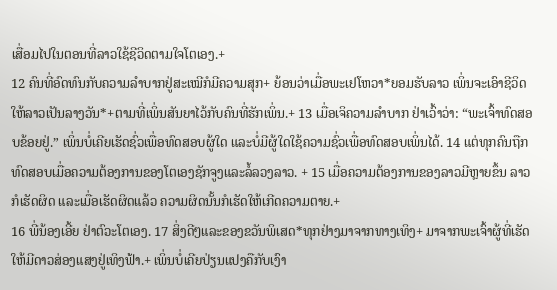ເສື່ອມໄປໃນຕອນທີ່ລາວໃຊ້ຊີວິດຕາມໃຈໂຕເອງ.+
12 ຄົນທີ່ອົດທົນກັບຄວາມລຳບາກຢູ່ສະເໝີກໍມີຄວາມສຸກ+ ຍ້ອນວ່າເມື່ອພະເຢໂຫວາ*ຍອມຮັບລາວ ເພິ່ນຈະເອົາຊີວິດໃຫ້ລາວເປັນລາງວັນ*+ຕາມທີ່ເພິ່ນສັນຍາໄວ້ກັບຄົນທີ່ຮັກເພິ່ນ.+ 13 ເມື່ອເຈິຄວາມລຳບາກ ຢ່າເວົ້າວ່າ: “ພະເຈົ້າທົດສອບຂ້ອຍຢູ່.” ເພິ່ນບໍ່ເຄີຍເຮັດຊົ່ວເພື່ອທົດສອບຜູ້ໃດ ແລະບໍ່ມີຜູ້ໃດໃຊ້ຄວາມຊົ່ວເພື່ອທົດສອບເພິ່ນໄດ້. 14 ແຕ່ທຸກຄົນຖືກທົດສອບເມື່ອຄວາມຕ້ອງການຂອງໂຕເອງຊັກຈູງແລະລໍ້ລວງລາວ. + 15 ເມື່ອຄວາມຕ້ອງການຂອງລາວມີຫຼາຍຂຶ້ນ ລາວກໍເຮັດຜິດ ແລະເມື່ອເຮັດຜິດແລ້ວ ຄວາມຜິດນັ້ນກໍເຮັດໃຫ້ເກີດຄວາມຕາຍ.+
16 ພີ່ນ້ອງເອີ້ຍ ຢ່າຕົວະໂຕເອງ. 17 ສິ່ງດີໆແລະຂອງຂວັນພິເສດ*ທຸກຢ່າງມາຈາກທາງເທິງ+ ມາຈາກພະເຈົ້າຜູ້ທີ່ເຮັດໃຫ້ມີດາວສ່ອງແສງຢູ່ເທິງຟ້າ.+ ເພິ່ນບໍ່ເຄີຍປ່ຽນແປງຄືກັບເງົາ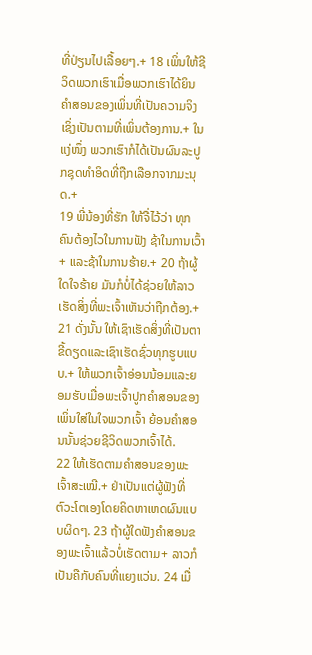ທີ່ປ່ຽນໄປເລື້ອຍໆ.+ 18 ເພິ່ນໃຫ້ຊີວິດພວກເຮົາເມື່ອພວກເຮົາໄດ້ຍິນຄຳສອນຂອງເພິ່ນທີ່ເປັນຄວາມຈິງເຊິ່ງເປັນຕາມທີ່ເພິ່ນຕ້ອງການ.+ ໃນແງ່ໜຶ່ງ ພວກເຮົາກໍໄດ້ເປັນຜົນລະປູກຊຸດທຳອິດທີ່ຖືກເລືອກຈາກມະນຸດ.+
19 ພີ່ນ້ອງທີ່ຮັກ ໃຫ້ຈື່ໄວ້ວ່າ ທຸກຄົນຕ້ອງໄວໃນການຟັງ ຊ້າໃນການເວົ້າ+ ແລະຊ້າໃນການຮ້າຍ.+ 20 ຖ້າຜູ້ໃດໃຈຮ້າຍ ມັນກໍບໍ່ໄດ້ຊ່ວຍໃຫ້ລາວເຮັດສິ່ງທີ່ພະເຈົ້າເຫັນວ່າຖືກຕ້ອງ.+ 21 ດັ່ງນັ້ນ ໃຫ້ເຊົາເຮັດສິ່ງທີ່ເປັນຕາຂີ້ດຽດແລະເຊົາເຮັດຊົ່ວທຸກຮູບແບບ.+ ໃຫ້ພວກເຈົ້າອ່ອນນ້ອມແລະຍອມຮັບເມື່ອພະເຈົ້າປູກຄຳສອນຂອງເພິ່ນໃສ່ໃນໃຈພວກເຈົ້າ ຍ້ອນຄຳສອນນັ້ນຊ່ວຍຊີວິດພວກເຈົ້າໄດ້.
22 ໃຫ້ເຮັດຕາມຄຳສອນຂອງພະເຈົ້າສະເໝີ.+ ຢ່າເປັນແຕ່ຜູ້ຟັງທີ່ຕົວະໂຕເອງໂດຍຄິດຫາເຫດຜົນແບບຜິດໆ. 23 ຖ້າຜູ້ໃດຟັງຄຳສອນຂອງພະເຈົ້າແລ້ວບໍ່ເຮັດຕາມ+ ລາວກໍເປັນຄືກັບຄົນທີ່ແຍງແວ່ນ. 24 ເມື່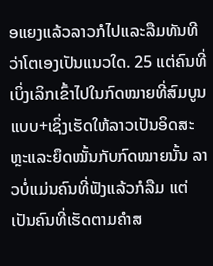ອແຍງແລ້ວລາວກໍໄປແລະລືມທັນທີວ່າໂຕເອງເປັນແນວໃດ. 25 ແຕ່ຄົນທີ່ເບິ່ງເລິກເຂົ້າໄປໃນກົດໝາຍທີ່ສົມບູນແບບ+ເຊິ່ງເຮັດໃຫ້ລາວເປັນອິດສະຫຼະແລະຍຶດໝັ້ນກັບກົດໝາຍນັ້ນ ລາວບໍ່ແມ່ນຄົນທີ່ຟັງແລ້ວກໍລືມ ແຕ່ເປັນຄົນທີ່ເຮັດຕາມຄຳສ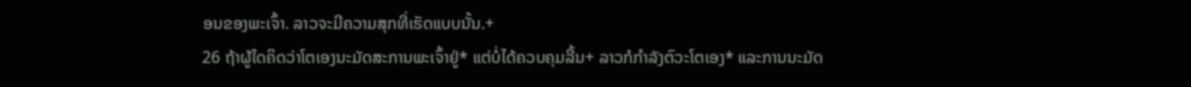ອນຂອງພະເຈົ້າ. ລາວຈະມີຄວາມສຸກທີ່ເຮັດແບບນັ້ນ.+
26 ຖ້າຜູ້ໃດຄິດວ່າໂຕເອງນະມັດສະການພະເຈົ້າຢູ່* ແຕ່ບໍ່ໄດ້ຄວບຄຸມລີ້ນ+ ລາວກໍກຳລັງຕົວະໂຕເອງ* ແລະການນະມັດ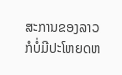ສະການຂອງລາວກໍບໍ່ມີປະໂຫຍດຫ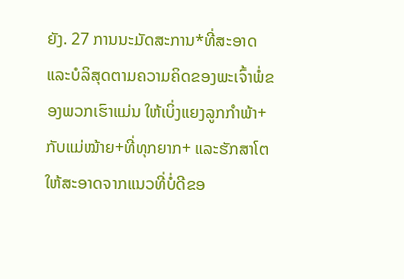ຍັງ. 27 ການນະມັດສະການ*ທີ່ສະອາດແລະບໍລິສຸດຕາມຄວາມຄິດຂອງພະເຈົ້າພໍ່ຂອງພວກເຮົາແມ່ນ ໃຫ້ເບິ່ງແຍງລູກກຳພ້າ+ກັບແມ່ໝ້າຍ+ທີ່ທຸກຍາກ+ ແລະຮັກສາໂຕໃຫ້ສະອາດຈາກແນວທີ່ບໍ່ດີຂອ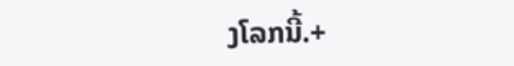ງໂລກນີ້.+